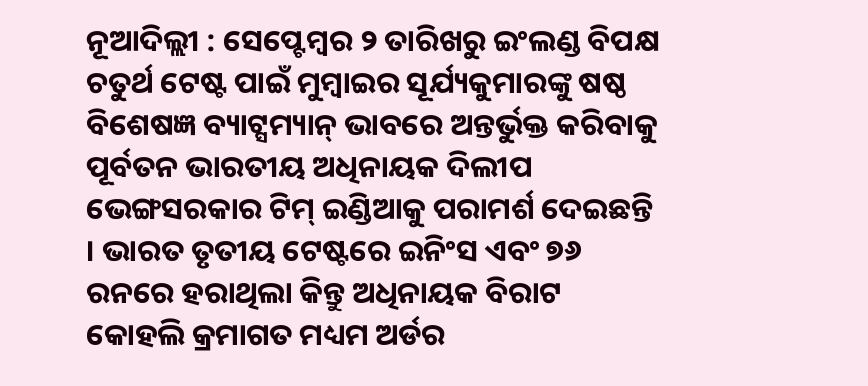ନୂଆଦିଲ୍ଲୀ : ସେପ୍ଟେମ୍ବର ୨ ତାରିଖରୁ ଇଂଲଣ୍ଡ ବିପକ୍ଷ ଚତୁର୍ଥ ଟେଷ୍ଟ ପାଇଁ ମୁମ୍ବାଇର ସୂର୍ଯ୍ୟକୁମାରଙ୍କୁ ଷଷ୍ଠ ବିଶେଷଜ୍ଞ ବ୍ୟାଟ୍ସମ୍ୟାନ୍ ଭାବରେ ଅନ୍ତର୍ଭୁକ୍ତ କରିବାକୁ ପୂର୍ବତନ ଭାରତୀୟ ଅଧିନାୟକ ଦିଲୀପ ଭେଙ୍ଗସରକାର ଟିମ୍ ଇଣ୍ଡିଆକୁ ପରାମର୍ଶ ଦେଇଛନ୍ତି । ଭାରତ ତୃତୀୟ ଟେଷ୍ଟରେ ଇନିଂସ ଏବଂ ୭୬ ରନରେ ହରାଥିଲା କିନ୍ତୁ ଅଧିନାୟକ ବିରାଟ କୋହଲି କ୍ରମାଗତ ମଧ୍ୟମ ଅର୍ଡର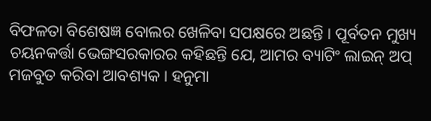ବିଫଳତା ବିଶେଷଜ୍ଞ ବୋଲର ଖେଳିବା ସପକ୍ଷରେ ଅଛନ୍ତି । ପୂର୍ବତନ ମୁଖ୍ୟ ଚୟନକର୍ତ୍ତା ଭେଙ୍ଗସରକାରର କହିଛନ୍ତି ଯେ, ଆମର ବ୍ୟାଟିଂ ଲାଇନ୍ ଅପ୍ ମଜବୁତ କରିବା ଆବଶ୍ୟକ । ହନୁମା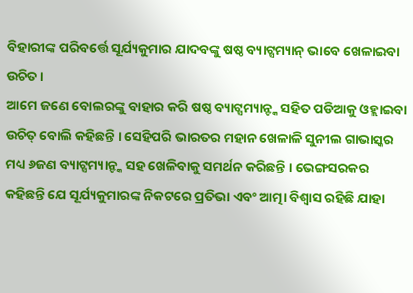ବିହାରୀଙ୍କ ପରିବର୍ତ୍ତେ ସୂର୍ଯ୍ୟକୁମାର ଯାଦବଙ୍କୁ ଷଷ୍ଠ ବ୍ୟାଟ୍ସମ୍ୟାନ୍ ଭାବେ ଖେଳାଇବା ଉଚିତ ।
ଆମେ ଜଣେ ବୋଲରଙ୍କୁ ବାହାର କରି ଷଷ୍ଠ ବ୍ୟାଟ୍ସମ୍ୟାନ୍ଙ୍କ ସହିତ ପଡିଆକୁ ଓହ୍ଲାଇବା ଉଚିତ୍ ବୋଲି କହିଛନ୍ତି । ସେହିପରି ଭାରତର ମହାନ ଖେଳାଳି ସୁନୀଲ ଗାଭାସ୍କର ମଧ୍ୟ ୬ଜଣ ବ୍ୟାଟ୍ସମ୍ୟାନ୍ଙ୍କ ସହ ଖେଳିବାକୁ ସମର୍ଥନ କରିଛନ୍ତି । ଭେଙ୍ଗସରକର କହିଛନ୍ତି ଯେ ସୂର୍ଯ୍ୟକୁମାରଙ୍କ ନିକଟରେ ପ୍ରତିଭା ଏବଂ ଆତ୍ମା ବିଶ୍ୱାସ ରହିଛି ଯାହା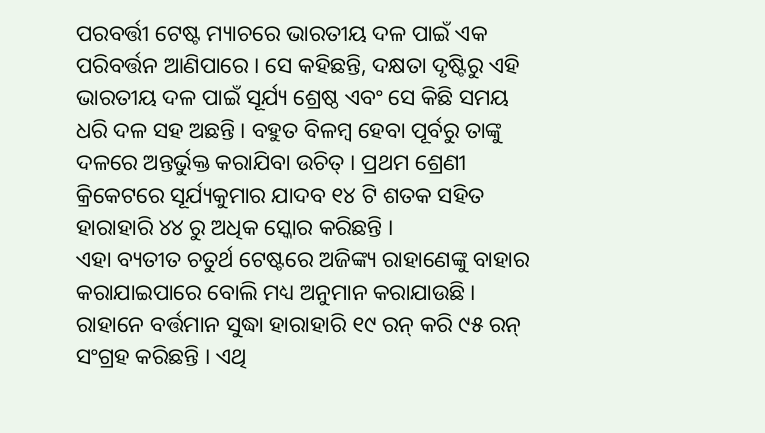ପରବର୍ତ୍ତୀ ଟେଷ୍ଟ ମ୍ୟାଚରେ ଭାରତୀୟ ଦଳ ପାଇଁ ଏକ ପରିବର୍ତ୍ତନ ଆଣିପାରେ । ସେ କହିଛନ୍ତି, ଦକ୍ଷତା ଦୃଷ୍ଟିରୁ ଏହି ଭାରତୀୟ ଦଳ ପାଇଁ ସୂର୍ଯ୍ୟ ଶ୍ରେଷ୍ଠ ଏବଂ ସେ କିଛି ସମୟ ଧରି ଦଳ ସହ ଅଛନ୍ତି । ବହୁତ ବିଳମ୍ବ ହେବା ପୂର୍ବରୁ ତାଙ୍କୁ ଦଳରେ ଅନ୍ତର୍ଭୁକ୍ତ କରାଯିବା ଉଚିତ୍ । ପ୍ରଥମ ଶ୍ରେଣୀ କ୍ରିକେଟରେ ସୂର୍ଯ୍ୟକୁମାର ଯାଦବ ୧୪ ଟି ଶତକ ସହିତ ହାରାହାରି ୪୪ ରୁ ଅଧିକ ସ୍କୋର କରିଛନ୍ତି ।
ଏହା ବ୍ୟତୀତ ଚତୁର୍ଥ ଟେଷ୍ଟରେ ଅଜିଙ୍କ୍ୟ ରାହାଣେଙ୍କୁ ବାହାର କରାଯାଇପାରେ ବୋଲି ମଧ୍ୟ ଅନୁମାନ କରାଯାଉଛି । ରାହାନେ ବର୍ତ୍ତମାନ ସୁଦ୍ଧା ହାରାହାରି ୧୯ ରନ୍ କରି ୯୫ ରନ୍ ସଂଗ୍ରହ କରିଛନ୍ତି । ଏଥି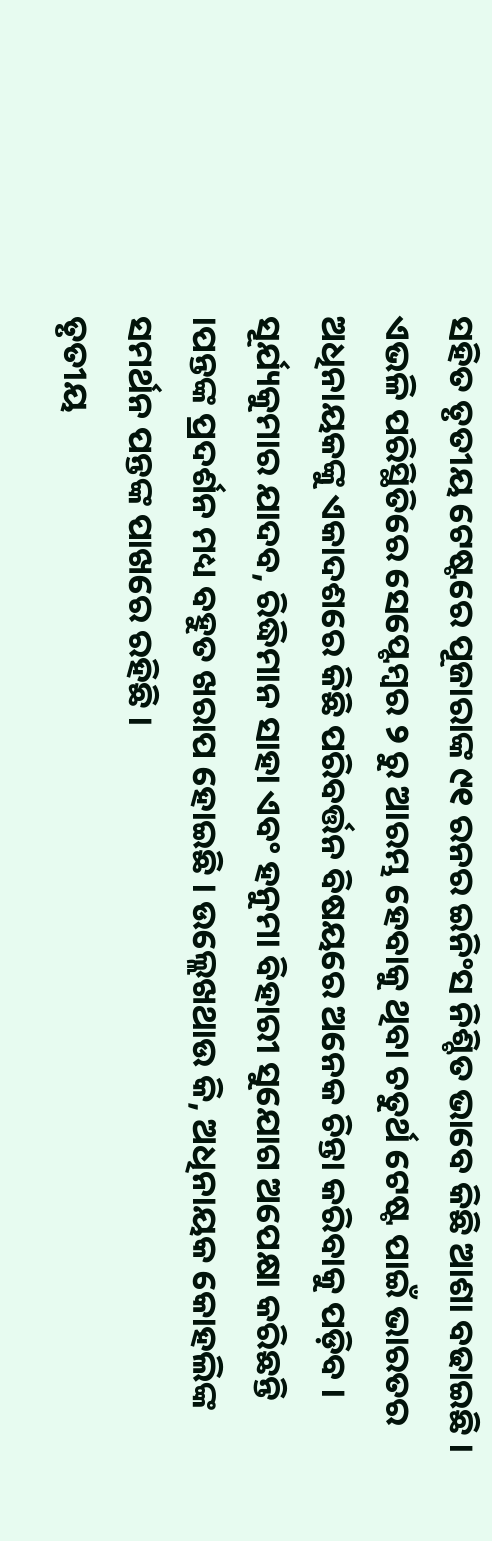ସହିତ ତୃତୀୟ ଟେଷ୍ଟରେ ପୂଜାରାଙ୍କ ୯୧ ରନର ଇନିଂସ ନିଶ୍ଚିତ ଭାବେ କିଛି ଆଶା ବଢାଇଛି । ଏଭଳି ପରିସ୍ଥିତିରେ ସେପ୍ଟେମ୍ବର ୨ ରୁ ଆରମ୍ଭ ହେବାକୁ ଥିବା ଚତୁର୍ଥ ଟେଷ୍ଟ ପାଇଁ ଭାରତର ଅଧିନାୟକଙ୍କୁ ଏକାଦଶରେ କିଛି ପରିବର୍ତ୍ତନ ବିଷୟରେ ଅନେକ ଚିନ୍ତା କରିବାକୁ ପଡ଼ିବ । ସୂର୍ଯ୍ୟକୁମାର ଯାଦବ, ରିଦ୍ଧିମାନ ସାହା ଏବଂ ହନୁମା ବିହାରୀ ସୁଯୋଗ ଅପେକ୍ଷା କରିଛନ୍ତି ।ପନ୍ତଙ୍କ ପ୍ରଦର୍ଶନ ମଧ୍ୟ ବହୁତ ଖରାପ ହୋଇଛି । ଉଲ୍ଲେଖଥାଉ କି, ଅଧିନାୟକ କୋହଲିଙ୍କ ସମର୍ଥନ ପନ୍ତଙ୍କ ପାଖରେ ରହିଛି ।
ତୃତୀୟ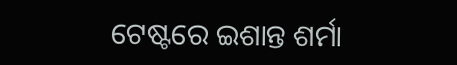ଟେଷ୍ଟରେ ଇଶାନ୍ତ ଶର୍ମା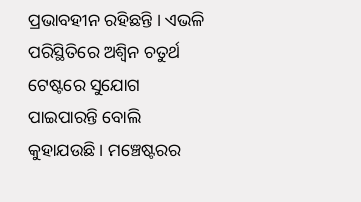ପ୍ରଭାବହୀନ ରହିଛନ୍ତି । ଏଭଳି ପରିସ୍ଥିତିରେ ଅଶ୍ୱିନ ଚତୁର୍ଥ ଟେଷ୍ଟରେ ସୁଯୋଗ ପାଇପାରନ୍ତି ବୋଲି କୁହାଯଉଛି । ମଞ୍ଚେଷ୍ଟରର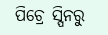ପିଚ୍ରେ ସ୍ପିନରୁ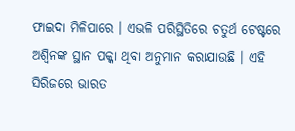ଫାଇଦା ମିଳିପାରେ । ଏଭଳି ପରିସ୍ଥିତିରେ ଚତୁର୍ଥ ଟେଷ୍ଟରେ ଅଶ୍ୱିନଙ୍କ ସ୍ଥାନ ପକ୍କା ଥିବା ଅନୁମାନ କରାଯାଉଛି । ଏହି ସିରିଜରେ ଭାରତ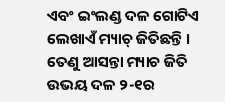ଏବଂ ଇଂଲଣ୍ଡ ଦଳ ଗୋଟିଏ ଲେଖାଏଁ ମ୍ୟାଚ୍ ଜିତିଛନ୍ତି । ତେଣୁ ଆସନ୍ତା ମ୍ୟାଚ ଜିତି ଉଭୟ ଦଳ ୨-୧ର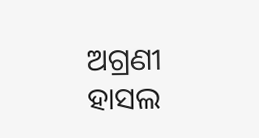ଅଗ୍ରଣୀ ହାସଲ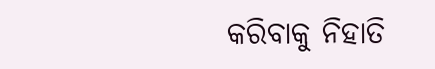କରିବାକୁ ନିହାତି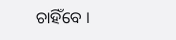ଚାହିଁବେ ।